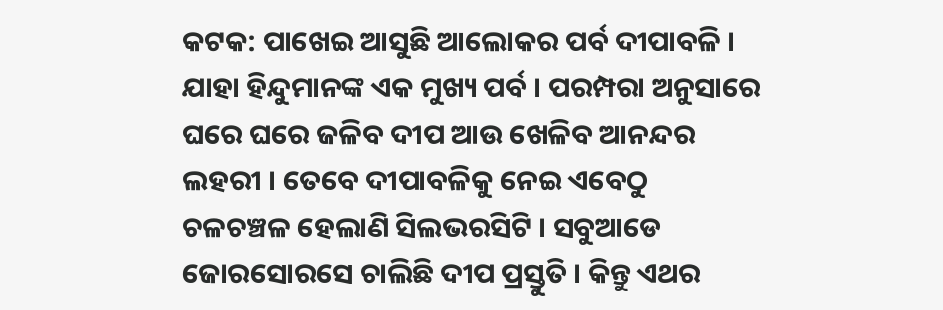କଟକ: ପାଖେଇ ଆସୁଛି ଆଲୋକର ପର୍ବ ଦୀପାବଳି । ଯାହା ହିନ୍ଦୁମାନଙ୍କ ଏକ ମୁଖ୍ୟ ପର୍ବ । ପରମ୍ପରା ଅନୁସାରେ ଘରେ ଘରେ ଜଳିବ ଦୀପ ଆଉ ଖେଳିବ ଆନନ୍ଦର ଲହରୀ । ତେବେ ଦୀପାବଳିକୁ ନେଇ ଏବେଠୁ ଚଳଚଞ୍ଚଳ ହେଲାଣି ସିଲଭରସିଟି । ସବୁଆଡେ ଜୋରସୋରସେ ଚାଲିଛି ଦୀପ ପ୍ରସ୍ତୁତି । କିନ୍ତୁ ଏଥର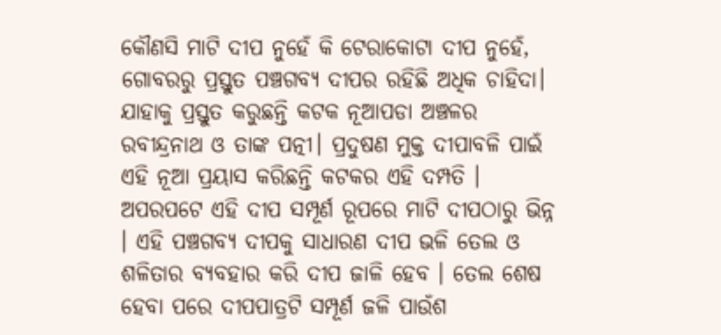କୌଣସି ମାଟି ଦୀପ ନୁହେଁ କି ଟେରାକୋଟା ଦୀପ ନୁହେଁ, ଗୋବରରୁ ପ୍ରସ୍ତୁତ ପଞ୍ଚଗବ୍ୟ ଦୀପର ରହିଛି ଅଧିକ ଚାହିଦା। ଯାହାକୁ ପ୍ରସ୍ତୁତ କରୁଛନ୍ତି କଟକ ନୂଆପଡା ଅଞ୍ଚଳର ରବୀନ୍ଦ୍ରନାଥ ଓ ତାଙ୍କ ପତ୍ନୀ। ପ୍ରଦୁଷଣ ମୁକ୍ତ ଦୀପାବଳି ପାଇଁ ଏହି ନୂଆ ପ୍ରୟାସ କରିଛନ୍ତି କଟକର ଏହି ଦମ୍ପତି ।
ଅପରପଟେ ଏହି ଦୀପ ସମ୍ପୂର୍ଣ ରୂପରେ ମାଟି ଦୀପଠାରୁ ଭିନ୍ନ । ଏହି ପଞ୍ଚଗବ୍ୟ ଦୀପକୁ ସାଧାରଣ ଦୀପ ଭଳି ତେଲ ଓ ଶଳିତାର ବ୍ୟବହାର କରି ଦୀପ ଜାଳି ହେବ । ତେଲ ଶେଷ ହେବା ପରେ ଦୀପପାତ୍ରଟି ସମ୍ପୂର୍ଣ ଜଳି ପାଉଁଶ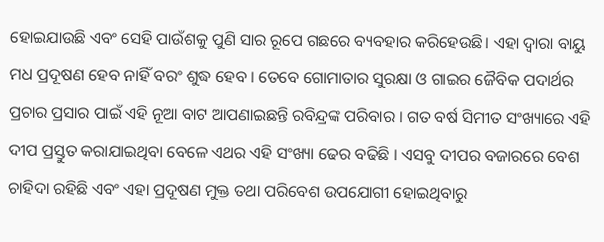ହୋଇଯାଉଛି ଏବଂ ସେହି ପାଉଁଶକୁ ପୁଣି ସାର ରୂପେ ଗଛରେ ବ୍ୟବହାର କରିହେଉଛି। ଏହା ଦ୍ଵାରା ବାୟୁ ମଧ ପ୍ରଦୂଷଣ ହେବ ନାହିଁ ବରଂ ଶୁଦ୍ଧ ହେବ । ତେବେ ଗୋମାତାର ସୁରକ୍ଷା ଓ ଗାଇର ଜୈବିକ ପଦାର୍ଥର ପ୍ରଚାର ପ୍ରସାର ପାଇଁ ଏହି ନୂଆ ବାଟ ଆପଣାଇଛନ୍ତି ରବିନ୍ଦ୍ରଙ୍କ ପରିବାର । ଗତ ବର୍ଷ ସିମୀତ ସଂଖ୍ୟାରେ ଏହି ଦୀପ ପ୍ରସ୍ତୁତ କରାଯାଇଥିବା ବେଳେ ଏଥର ଏହି ସଂଖ୍ୟା ଢେର ବଢିଛି । ଏସବୁ ଦୀପର ବଜାରରେ ବେଶ ଚାହିଦା ରହିଛି ଏବଂ ଏହା ପ୍ରଦୂଷଣ ମୁକ୍ତ ତଥା ପରିବେଶ ଉପଯୋଗୀ ହୋଇଥିବାରୁ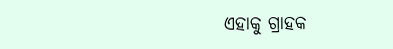ଏହାକୁ ଗ୍ରାହକ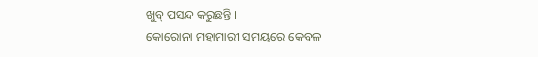ଖୁବ୍ ପସନ୍ଦ କରୁଛନ୍ତି ।
କୋରୋନା ମହାମାରୀ ସମୟରେ କେବଳ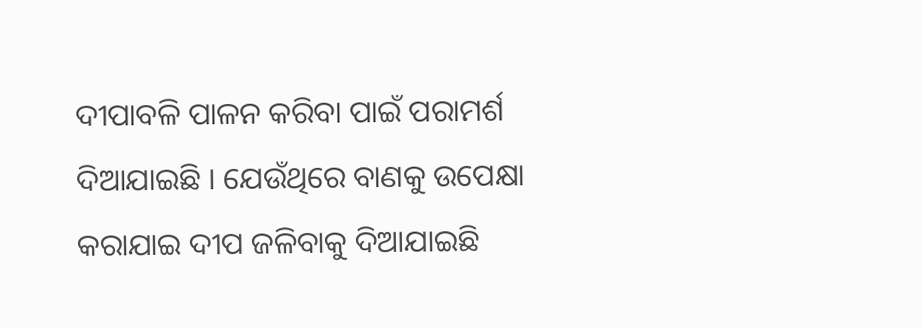ଦୀପାବଳି ପାଳନ କରିବା ପାଇଁ ପରାମର୍ଶ ଦିଆଯାଇଛି । ଯେଉଁଥିରେ ବାଣକୁ ଉପେକ୍ଷା କରାଯାଇ ଦୀପ ଜଳିବାକୁ ଦିଆଯାଇଛି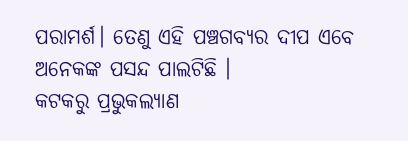ପରାମର୍ଶ। ତେଣୁ ଏହି ପଞ୍ଚଗବ୍ୟର ଦୀପ ଏବେ ଅନେକଙ୍କ ପସନ୍ଦ ପାଲଟିଛି ।
କଟକରୁ ପ୍ରଭୁକଲ୍ୟାଣ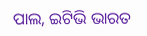ପାଲ, ଇଟିଭି ଭାରତ